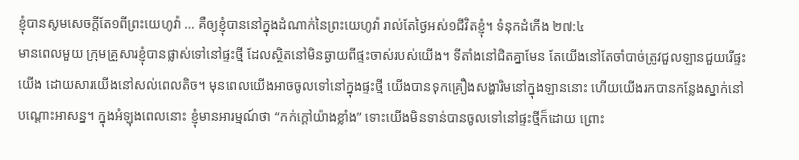ខ្ញុំបានសូមសេចក្តីតែ១ពីព្រះយេហូវ៉ា … គឺឲ្យខ្ញុំបាននៅក្នុងដំណាក់នៃព្រះយេហូវ៉ា រាល់តែថ្ងៃអស់១ជីវិតខ្ញុំ។ ទំនុកដំកើង ២៧:៤
មានពេលមួយ ក្រុមគ្រួសារខ្ញុំបានផ្លាស់ទៅនៅផ្ទះថ្មី ដែលស្ថិតនៅមិនឆ្ងាយពីផ្ទះចាស់របស់យើង។ ទីតាំងនៅជិតគ្នាមែន តែយើងនៅតែចាំបាច់ត្រូវជួលឡានជួយរើផ្ទះយើង ដោយសារយើងនៅសល់ពេលតិច។ មុនពេលយើងអាចចូលទៅនៅក្នុងផ្ទះថ្មី យើងបានទុកគ្រឿងសង្ហារិមនៅក្នុងឡាននោះ ហើយយើងរកបានកន្លែងស្នាក់នៅបណ្ដោះអាសន្ន។ ក្នុងអំឡុងពេលនោះ ខ្ញុំមានអារម្មណ៍ថា “កក់ក្តៅយ៉ាងខ្លាំង” ទោះយើងមិនទាន់បានចូលទៅនៅផ្ទះថ្មីក៏ដោយ ព្រោះ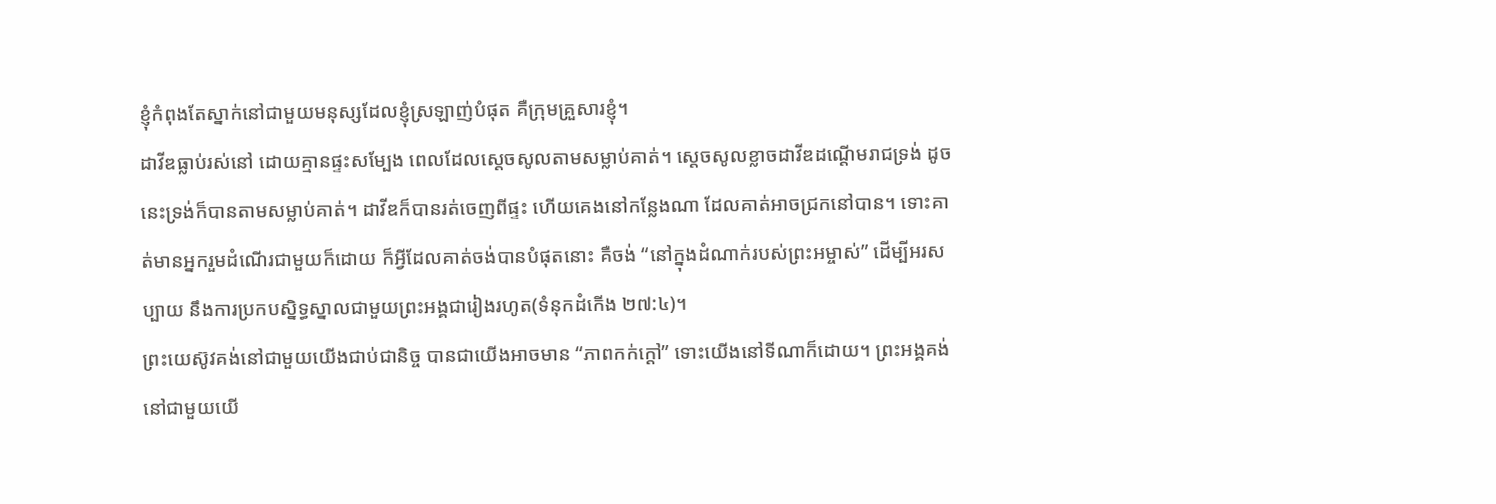ខ្ញុំកំពុងតែស្នាក់នៅជាមួយមនុស្សដែលខ្ញុំស្រឡាញ់បំផុត គឺក្រុមគ្រួសារខ្ញុំ។
ដាវីឌធ្លាប់រស់នៅ ដោយគ្មានផ្ទះសម្បែង ពេលដែលស្តេចសូលតាមសម្លាប់គាត់។ ស្តេចសូលខ្លាចដាវីឌដណ្តើមរាជទ្រង់ ដូចនេះទ្រង់ក៏បានតាមសម្លាប់គាត់។ ដាវីឌក៏បានរត់ចេញពីផ្ទះ ហើយគេងនៅកន្លែងណា ដែលគាត់អាចជ្រកនៅបាន។ ទោះគាត់មានអ្នករួមដំណើរជាមួយក៏ដោយ ក៏អ្វីដែលគាត់ចង់បានបំផុតនោះ គឺចង់ “នៅក្នុងដំណាក់របស់ព្រះអម្ចាស់” ដើម្បីអរសប្បាយ នឹងការប្រកបស្និទ្ធស្នាលជាមួយព្រះអង្គជារៀងរហូត(ទំនុកដំកើង ២៧:៤)។
ព្រះយេស៊ូវគង់នៅជាមួយយើងជាប់ជានិច្ច បានជាយើងអាចមាន “ភាពកក់ក្តៅ” ទោះយើងនៅទីណាក៏ដោយ។ ព្រះអង្គគង់នៅជាមួយយើ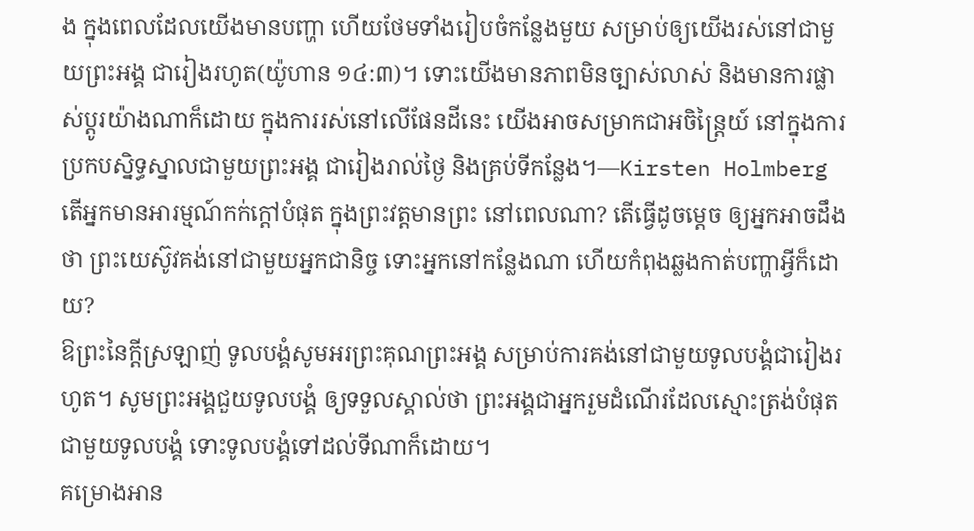ង ក្នុងពេលដែលយើងមានបញ្ហា ហើយថែមទាំងរៀបចំកន្លែងមួយ សម្រាប់ឲ្យយើងរស់នៅជាមួយព្រះអង្គ ជារៀងរហូត(យ៉ូហាន ១៤:៣)។ ទោះយើងមានភាពមិនច្បាស់លាស់ និងមានការផ្លាស់ប្តូរយ៉ាងណាក៏ដោយ ក្នុងការរស់នៅលើផែនដីនេះ យើងអាចសម្រាកជាអចិន្ត្រៃយ៍ នៅក្នុងការប្រកបស្និទ្ធស្នាលជាមួយព្រះអង្គ ជារៀងរាល់ថ្ងៃ និងគ្រប់ទីកន្លែង។—Kirsten Holmberg
តើអ្នកមានអារម្មណ៍កក់ក្តៅបំផុត ក្នុងព្រះវត្តមានព្រះ នៅពេលណា? តើធ្វើដូចម្តេច ឲ្យអ្នកអាចដឹងថា ព្រះយេស៊ូវគង់នៅជាមួយអ្នកជានិច្ច ទោះអ្នកនៅកន្លែងណា ហើយកំពុងឆ្លងកាត់បញ្ហាអ្វីក៏ដោយ?
ឱព្រះនៃក្តីស្រឡាញ់ ទូលបង្គំសូមអរព្រះគុណព្រះអង្គ សម្រាប់ការគង់នៅជាមួយទូលបង្គំជារៀងរហូត។ សូមព្រះអង្គជួយទូលបង្គំ ឲ្យទទួលស្គាល់ថា ព្រះអង្គជាអ្នករួមដំណើរដែលស្មោះត្រង់បំផុត ជាមួយទូលបង្គំ ទោះទូលបង្គំទៅដល់ទីណាក៏ដោយ។
គម្រោងអាន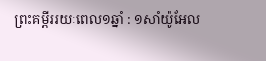ព្រះគម្ពីររយៈពេល១ឆ្នាំ : ១សាំយ៉ូអែល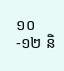១០-១២ និ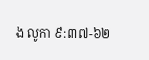ង លូកា ៩:៣៧-៦២